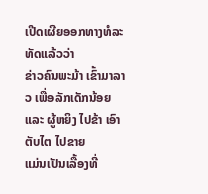ເປີດເຜີຍອອກທາງທໍລະທັດແລ້ວວ່າ
ຂ່າວຄົນພະມ້າ ເຂົ້າມາລາວ ເພື່ອລັກເດັກນ້ອຍ ແລະ ຜູ້ຫຍິງ ໄປຂ້າ ເອົາຕັບໄຕ ໄປຂາຍ
ແມ່ນເປັນເລື້ອງທີ່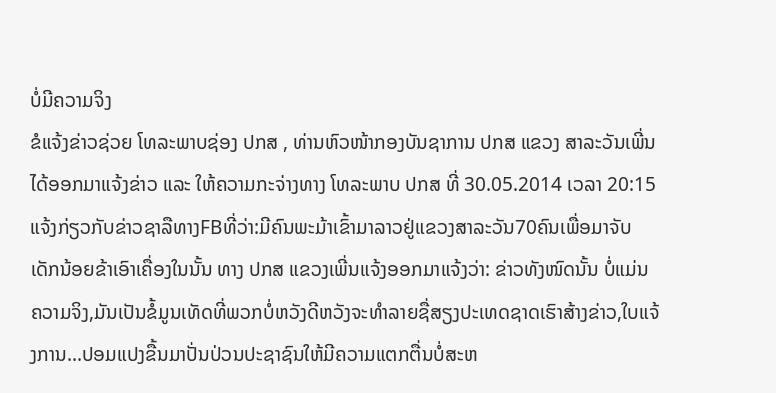ບໍ່ມີຄວາມຈິງ
ຂໍແຈ້ງຂ່າວຊ່ວຍ ໂທລະພາບຊ່ອງ ປກສ , ທ່ານຫົວໜ້າກອງບັນຊາການ ປກສ ແຂວງ ສາລະວັນເພີ່ນໄດ້ອອກມາແຈ້ງຂ່າວ ແລະ ໃຫ້ຄວາມກະຈ່າງທາງ ໂທລະພາບ ປກສ ທີ່ 30.05.2014 ເວລາ 20:15 ແຈ້ງກ່ຽວກັບຂ່າວຊາລືທາງFBທີ່ວ່າ:ມີຄົນພະມ້າເຂົ້າມາລາວຢູ່ແຂວງສາລະວັນ70ຄົນເພື່ອມາຈັບເດັກນ້ອຍຂ້າເອົາເຄື່ອງໃນນັ້ນ ທາງ ປກສ ແຂວງເພີ່ນແຈ້ງອອກມາແຈ້ງວ່າ: ຂ່າວທັງໜົດນັ້ນ ບໍ່ແມ່ນຄວາມຈິງ,ມັນເປັນຂໍ້ມູນເທັດທີ່ພວກບໍ່ຫວັງດີຫວັງຈະທຳລາຍຊື່ສຽງປະເທດຊາດເຮົາສ້າງຂ່າວ,ໃບແຈ້ງການ...ປອມແປງຂື້ນມາປັ່ນປ່ວນປະຊາຊົນໃຫ້ມີຄວາມແຕກຕື່ນບໍ່ສະຫ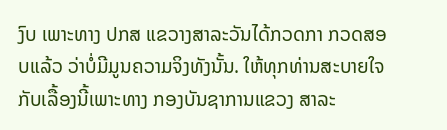ງົບ ເພາະທາງ ປກສ ແຂວາງສາລະວັນໄດ້ກວດກາ ກວດສອບແລ້ວ ວ່າບໍ່ມີມູນຄວາມຈິງທັງນັ້ນ. ໃຫ້ທຸກທ່ານສະບາຍໃຈກັບເລື້ອງນີ້ເພາະທາງ ກອງບັນຊາການແຂວງ ສາລະ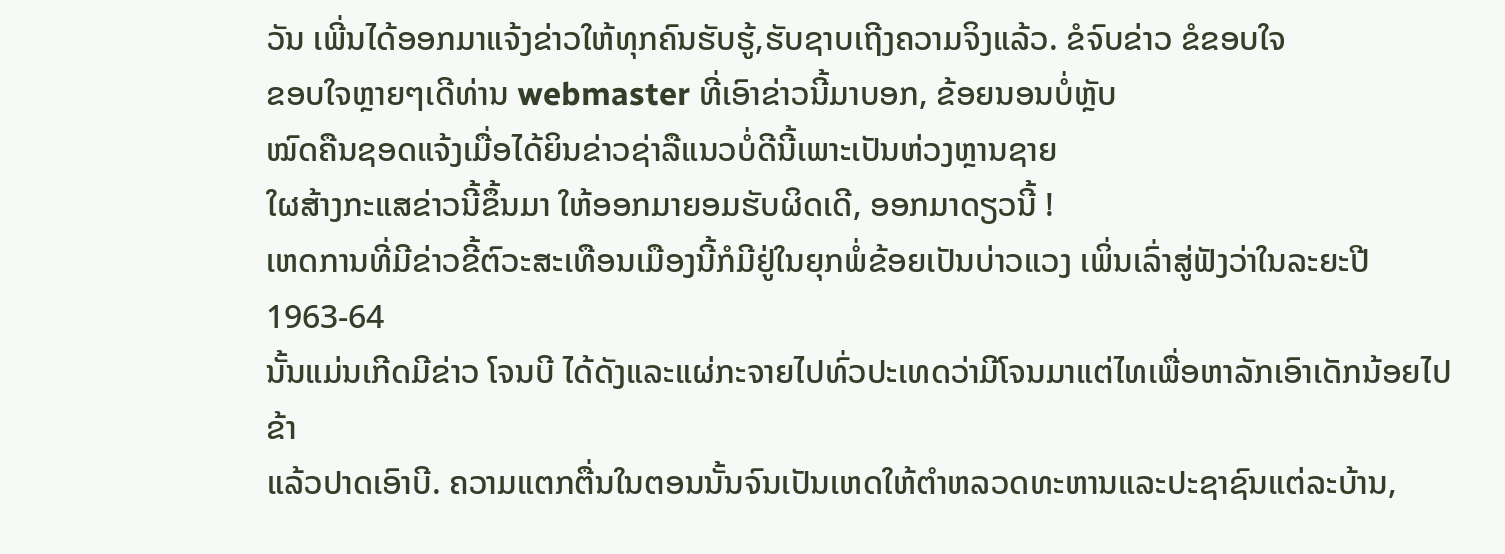ວັນ ເພີ່ນໄດ້ອອກມາແຈ້ງຂ່າວໃຫ້ທຸກຄົນຮັບຮູ້,ຮັບຊາບເຖີງຄວາມຈິງແລ້ວ. ຂໍຈົບຂ່າວ ຂໍຂອບໃຈ
ຂອບໃຈຫຼາຍໆເດີທ່ານ webmaster ທີ່ເອົາຂ່າວນີ້ມາບອກ, ຂ້ອຍນອນບໍ່ຫຼັບ
ໝົດຄືນຊອດແຈ້ງເມື່ອໄດ້ຍິນຂ່າວຊ່າລືແນວບໍ່ດີນີ້ເພາະເປັນຫ່ວງຫຼານຊາຍ
ໃຜສ້າງກະແສຂ່າວນີ້ຂຶ້ນມາ ໃຫ້ອອກມາຍອມຮັບຜິດເດີ, ອອກມາດຽວນີ້ !
ເຫດການທີ່ມີຂ່າວຂີ້ຕົວະສະເທືອນເມືອງນີ້ກໍມີຢູ່ໃນຍຸກພໍ່ຂ້ອຍເປັນບ່າວແວງ ເພິ່ນເລົ່າສູ່ຟັງວ່າໃນລະຍະປີ 1963-64
ນັ້ນແມ່ນເກີດມີຂ່າວ ໂຈນບີ ໄດ້ດັງແລະແຜ່ກະຈາຍໄປທົ່ວປະເທດວ່າມີໂຈນມາແຕ່ໄທເພື່ອຫາລັກເອົາເດັກນ້ອຍໄປຂ້າ
ແລ້ວປາດເອົາບີ. ຄວາມແຕກຕື່ນໃນຕອນນັ້ນຈົນເປັນເຫດໃຫ້ຕຳຫລວດທະຫານແລະປະຊາຊົນແຕ່ລະບ້ານ,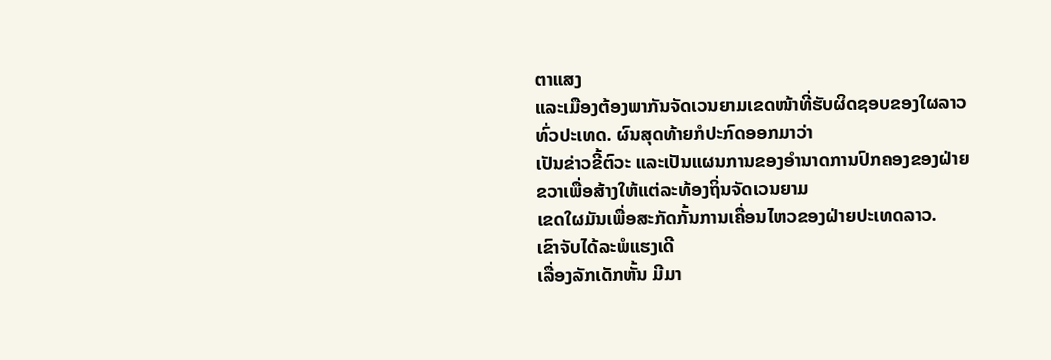ຕາແສງ
ແລະເມືອງຕ້ອງພາກັນຈັດເວນຍາມເຂດໜ້າທີ່ຮັບຜິດຊອບຂອງໃຜລາວທົ່ວປະເທດ. ຜົນສຸດທ້າຍກໍປະກົດອອກມາວ່າ
ເປັນຂ່າວຂີ້ຕົວະ ແລະເປັນແຜນການຂອງອຳນາດການປົກຄອງຂອງຝ່າຍຂວາເພື່ອສ້າງໃຫ້ແຕ່ລະທ້ອງຖິ່ນຈັດເວນຍາມ
ເຂດໃຜມັນເພື່ອສະກັດກັ້ນການເຄື່ອນໄຫວຂອງຝ່າຍປະເທດລາວ.
ເຂົາຈັບໄດ້ລະພໍແຮງເດີ
ເລື່ອງລັກເດັກຫັ້ນ ມີມາ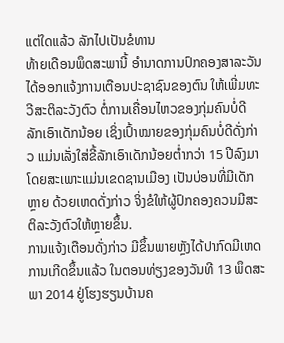ແຕ່ໃດແລ້ວ ລັກໄປເປັນຂໍທານ
ທ້າຍເດືອນພຶດສະພານີ້ ອຳນາດການປົກຄອງສາລະວັນ ໄດ້ອອກແຈ້ງການເຕືອນປະຊາຊົນຂອງຕົນ ໃຫ້ເພີ່ມທະວີສະຕິລະວັງຕົວ ຕໍ່ການເຄື່ອນໄຫວຂອງກຸ່ມຄົນບໍ່ດີ ລັກເອົາເດັກນ້ອຍ ເຊິ່ງເປົ້າໝາຍຂອງກຸ່ມຄົນບໍ່ດີດັ່ງກ່າວ ແມ່ນເລັ່ງໃສ່ຂີ້ລັກເອົາເດັກນ້ອຍຕ່ຳກວ່າ 15 ປີລົງມາ ໂດຍສະເພາະແມ່ນເຂດຊານເມືອງ ເປັນບ່ອນທີ່ມີເດັກຫຼາຍ ດ້ວຍເຫດດັ່ງກ່າວ ຈິ່ງຂໍໃຫ້ຜູ້ປົກຄອງຄວນມີສະຕິລະວັງຕົວໃຫ້ຫຼາຍຂຶ້ນ.
ການແຈ້ງເຕືອນດັ່ງກ່າວ ມີຂຶ້ນພາຍຫຼັງໄດ້ປາກົດມີເຫດການເກີດຂຶ້ນແລ້ວ ໃນຕອນທ່ຽງຂອງວັນທີ 13 ພຶດສະພາ 2014 ຢູ່ໂຮງຮຽນບ້ານຄ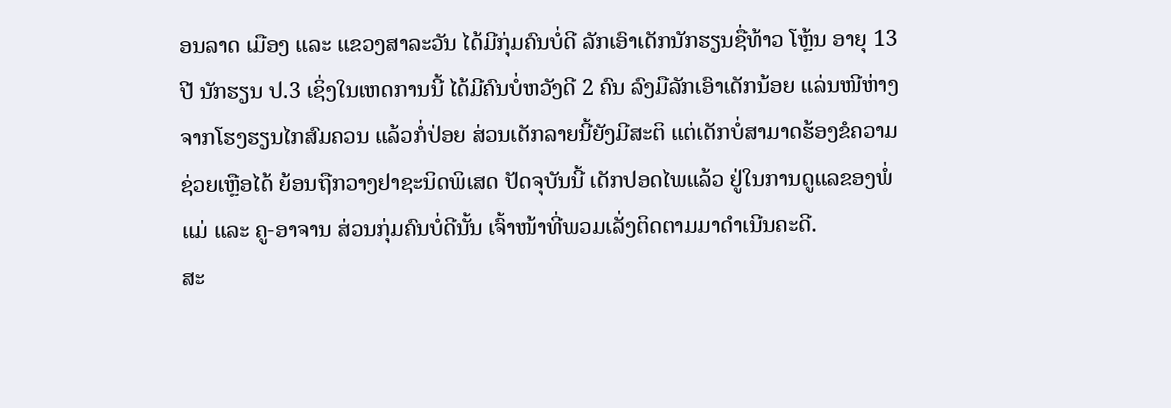ອນລາດ ເມືອງ ແລະ ແຂວງສາລະວັນ ໄດ້ມີກຸ່ມຄົນບໍ່ດີ ລັກເອົາເດັກນັກຮຽນຊື່ທ້າວ ໂຫຼ້ນ ອາຍຸ 13 ປີ ນັກຮຽນ ປ.3 ເຊິ່ງໃນເຫດການນີ້ ໄດ້ມີຄົນບໍ່ຫວັງດີ 2 ຄົນ ລົງມືລັກເອົາເດັກນ້ອຍ ແລ່ນໜີຫ່າງຈາກໂຮງຮຽນໄກສົມຄວນ ແລ້ວກໍ່ປ່ອຍ ສ່ວນເດັກລາຍນີ້ຍັງມີສະຕິ ແຕ່ເດັກບໍ່ສາມາດຮ້ອງຂໍຄວາມຊ່ວຍເຫຼືອໄດ້ ຍ້ອນຖືກວາງຢາຊະນິດພິເສດ ປັດຈຸບັນນີ້ ເດັກປອດໄພແລ້ວ ຢູ່ໃນການດູແລຂອງພໍ່ແມ່ ແລະ ຄູ-ອາຈານ ສ່ວນກຸ່ມຄົນບໍ່ດີນັ້ນ ເຈົ້າໜ້າທີ່ພວມເລັ່ງຕິດຕາມມາດຳເນີນຄະດີ.
ສະ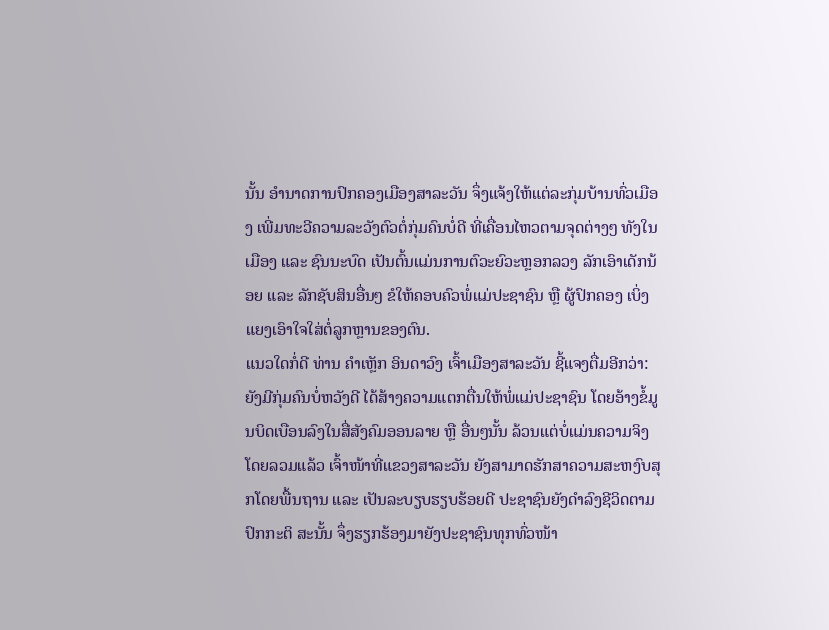ນັ້ນ ອຳນາດການປົກຄອງເມືອງສາລະວັນ ຈຶ່ງແຈ້ງໃຫ້ແຕ່ລະກຸ່ມບ້ານທົ່ວເມືອງ ເພີ່ມທະວີຄວາມລະວັງຕົວຕໍ່ກຸ່ມຄົນບໍ່ດີ ທີ່ເຄື່ອນໄຫວຕາມຈຸດຕ່າງໆ ທັງໃນເມືອງ ແລະ ຊົນນະບົດ ເປັນຕົ້ນແມ່ນການຕົວະຍົວະຫຼອກລວງ ລັກເອົາເດັກນ້ອຍ ແລະ ລັກຊັບສິນອື່ນໆ ຂໍໃຫ້ຄອບຄົວພໍ່ແມ່ປະຊາຊົນ ຫຼື ຜູ້ປົກຄອງ ເບິ່ງແຍງເອົາໃຈໃສ່ຕໍ່ລູກຫຼານຂອງຕົນ.
ແນວໃດກໍ່ດີ ທ່ານ ຄຳເຫຼັກ ອິນດາວົງ ເຈົ້າເມືອງສາລະວັນ ຊີ້ແຈງຕື່ມອີກວ່າ: ຍັງມີກຸ່ມຄົນບໍ່ຫວັງດີ ໄດ້ສ້າງຄວາມແຕກຕື່ນໃຫ້ພໍ່ແມ່ປະຊາຊົນ ໂດຍອ້າງຂໍ້ມູນບິດເບືອນລົງໃນສື່ສັງຄົມອອນລາຍ ຫຼື ອື່ນໆນັ້ນ ລ້ວນແຕ່ບໍ່ແມ່ນຄວາມຈິງ ໂດຍລວມແລ້ວ ເຈົ້າໜ້າທີ່ແຂວງສາລະວັນ ຍັງສາມາດຮັກສາຄວາມສະຫງົບສຸກໂດຍພື້ນຖານ ແລະ ເປັນລະບຽບຮຽບຮ້ອຍດີ ປະຊາຊົນຍັງດຳລົງຊີວິດຕາມປົກກະຕິ ສະນັ້ນ ຈຶ່ງຮຽກຮ້ອງມາຍັງປະຊາຊົນທຸກທົ່ວໜ້າ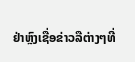ຢ່າຫຼົງເຊື່ອຂ່າວລືຕ່າງໆທີ່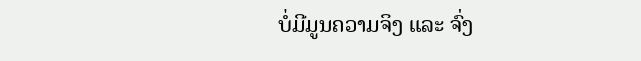ບໍ່ມີມູນຄວາມຈິງ ແລະ ຈົ່ງ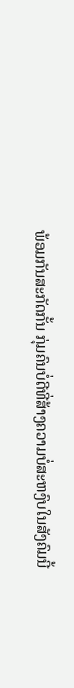ພ້ອມກັນສະກັດກັ້ນ ກຸ່ມຄົນບໍ່ດີທີ່ສ້າງຄວາມບໍ່ສະຫງົບໃນສັງຄົມນີ້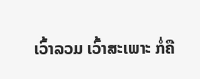ເວົ້າລວມ ເວົ້າສະເພາະ ກໍ່ຄື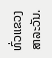ທົ່ວແຂວງສາລະວັນ.